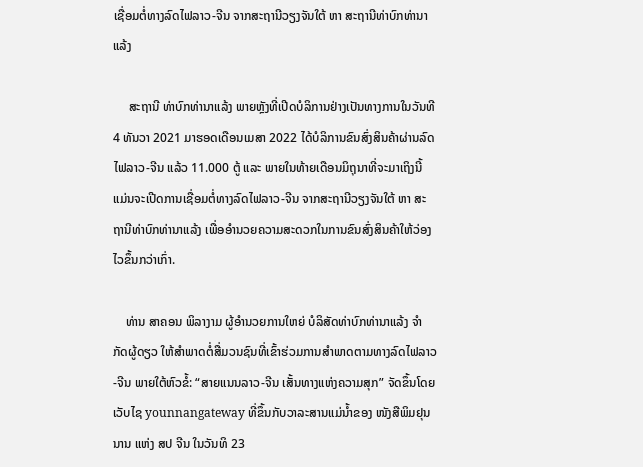ເຊື່ອມຕໍ່ທາງລົດໄຟລາວ-ຈີນ ຈາກສະຖານີວຽງຈັນໃຕ້ ຫາ ສະຖານີທ່າບົກທ່ານາແລ້ງ

     ສະຖານີ ທ່າບົກທ່ານາແລ້ງ ພາຍຫຼັງທີ່ເປີດບໍລິການຢ່າງເປັນທາງການໃນວັນທີ 4 ທັນວາ 2021 ມາຮອດເດືອນເມສາ 2022 ໄດ້ບໍລິການຂົນສົ່ງສິນຄ້າຜ່ານລົດໄຟລາວ-ຈີນ ແລ້ວ 11.000 ຕູ້ ແລະ ພາຍໃນທ້າຍເດືອນມິຖຸນາທີ່ຈະມາເຖິງນີ້ ແມ່ນຈະເປີດການເຊື່ອມຕໍ່ທາງລົດໄຟລາວ-ຈີນ ຈາກສະຖານີວຽງຈັນໃຕ້ ຫາ ສະຖານີທ່າບົກທ່ານາແລ້ງ ເພື່ອອໍານວຍຄວາມສະດວກໃນການຂົນສົ່ງສິນຄ້າໃຫ້ວ່ອງໄວຂຶ້ນກວ່າເກົ່າ.

    ທ່ານ ສາຄອນ ພິລາງາມ ຜູ້ອໍານວຍການໃຫຍ່ ບໍລິສັດທ່າບົກທ່ານາແລ້ງ ຈໍາກັດຜູ້ດຽວ ໃຫ້ສໍາພາດຕໍ່ສື່ມວນຊົນທີ່ເຂົ້າຮ່ວມການສຳພາດຕາມທາງລົດໄຟລາວ-ຈີນ ພາຍໃຕ້ຫົວຂໍ້: “ສາຍແນນລາວ-ຈີນ ເສັ້ນທາງແຫ່ງຄວາມສຸກ” ຈັດຂຶ້ນໂດຍເວັບໄຊ younnangateway ທີ່ຂຶ້ນກັບວາລະສານແມ່ນໍ້າຂອງ ໜັງສືພິມຢຸນນານ ແຫ່ງ ສປ ຈີນ ໃນວັນທິ 23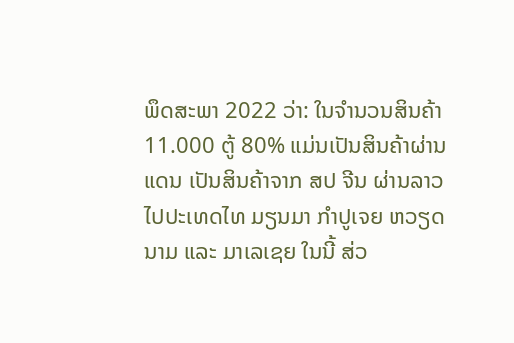ພຶດສະພາ 2022 ວ່າ: ໃນຈໍານວນສິນຄ້າ 11.000 ຕູ້ 80% ແມ່ນເປັນສິນຄ້າຜ່ານແດນ ເປັນສິນຄ້າຈາກ ສປ ຈີນ ຜ່ານລາວໄປປະເທດໄທ ມຽນມາ ກໍາປູເຈຍ ຫວຽດນາມ ແລະ ມາເລເຊຍ ໃນນີ້ ສ່ວ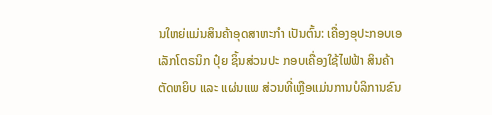ນໃຫຍ່ແມ່ນສິນຄ້າອຸດສາຫະກໍາ ເປັນຕົ້ນ: ເຄື່ອງອຸປະກອບເອເລັກໂຕຣນິກ ປຸ໋ຍ ຊິ້ນສ່ວນປະ ກອບເຄື່ອງໃຊ້ໄຟຟ້າ ສິນຄ້າຕັດຫຍິບ ແລະ ແຜ່ນແພ ສ່ວນທີ່ເຫຼືອແມ່ນການບໍລິການຂົນ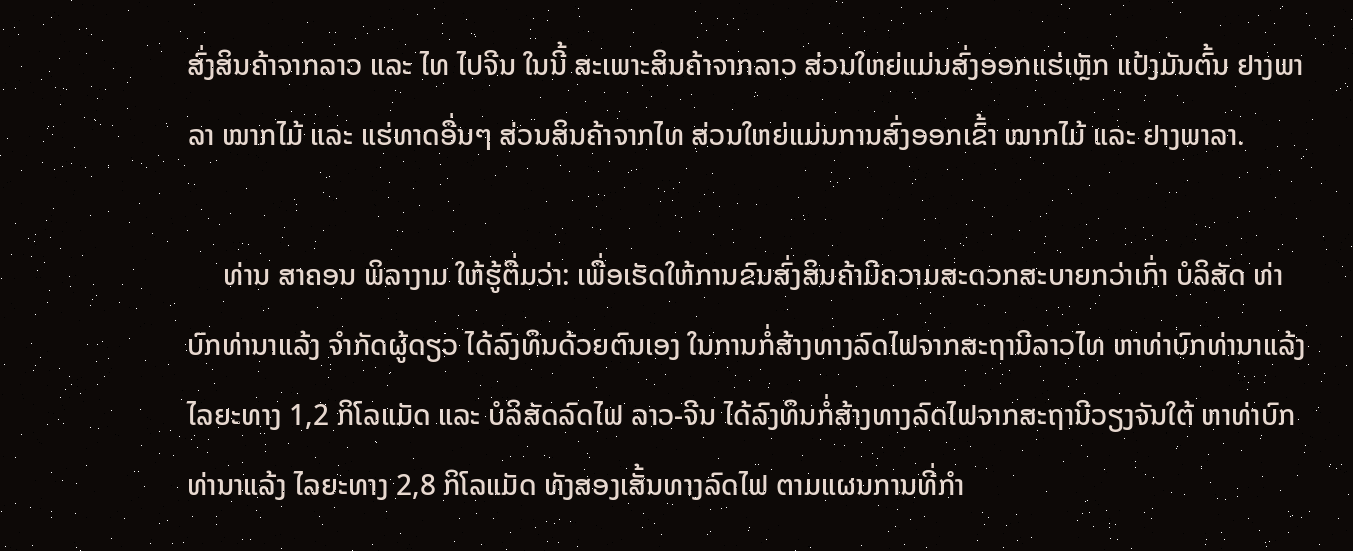ສົ່ງສິນຄ້າຈາກລາວ ແລະ ໄທ ໄປຈີນ ໃນນີ້ ສະເພາະສິນຄ້າຈາກລາວ ສ່ວນໃຫຍ່ແມ່ນສົ່ງອອກແຮ່ເຫຼັກ ແປ້ງມັນຕົ້ນ ຢາງພາລາ ໝາກໄມ້ ແລະ ແຮ່ທາດອື່ນໆ ສ່ວນສິນຄ້າຈາກໄທ ສ່ວນໃຫຍ່ແມ່ນການສົ່ງອອກເຂົ້າ ໝາກໄມ້ ແລະ ຢາງພາລາ.

     ທ່ານ ສາຄອນ ພິລາງາມ ໃຫ້ຮູ້ຕື່ມວ່າ: ເພື່ອເຮັດໃຫ້ການຂົນສົ່ງສິນຄ້າມີຄວາມສະດວກສະບາຍກວ່າເກົ່າ ບໍລິສັດ ທ່າບົກທ່ານາແລ້ງ ຈໍາກັດຜູ້ດຽວ ໄດ້ລົງທຶນດ້ວຍຕົນເອງ ໃນການກໍ່ສ້າງທາງລົດໄຟຈາກສະຖານີລາວໄທ ຫາທ່າບົກທ່ານາແລ້ງ ໄລຍະທາງ 1,2 ກິໂລແມັດ ແລະ ບໍລິສັດລົດໄຟ ລາວ-ຈີນ ໄດ້ລົງທຶນກໍ່ສ້າງທາງລົດໄຟຈາກສະຖານີວຽງຈັນໃຕ້ ຫາທ່າບົກທ່ານາແລ້ງ ໄລຍະທາງ 2,8 ກິໂລແມັດ ທັງສອງເສັ້ນທາງລົດໄຟ ຕາມແຜນການທີ່ກໍາ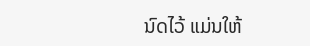ນົດໄວ້ ແມ່ນໃຫ້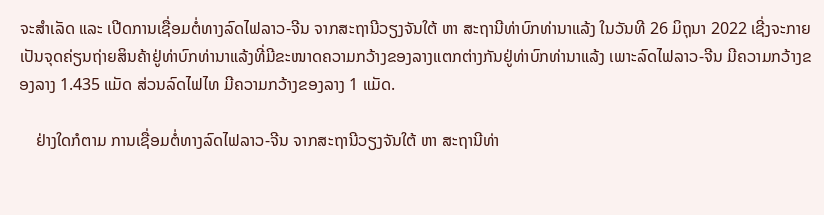ຈະສໍາເລັດ ແລະ ເປີດການເຊື່ອມຕໍ່ທາງລົດໄຟລາວ-ຈີນ ຈາກສະຖານີວຽງຈັນໃຕ້ ຫາ ສະຖານີທ່າບົກທ່ານາແລ້ງ ໃນວັນທີ 26 ມິຖຸນາ 2022 ເຊີ່ງຈະກາຍເປັນຈຸດຄ່ຽນຖ່າຍສິນຄ້າຢູ່ທ່າບົກທ່ານາແລ້ງທີ່ມີຂະໜາດຄວາມກວ້າງຂອງລາງແຕກຕ່າງກັນຢູ່ທ່າບົກທ່ານາແລ້ງ ເພາະລົດໄຟລາວ-ຈີນ ມີຄວາມກວ້າງຂອງລາງ 1.435 ແມັດ ສ່ວນລົດໄຟໄທ ມີຄວາມກວ້າງຂອງລາງ 1 ແມັດ.

    ຢ່າງໃດກໍຕາມ ການເຊື່ອມຕໍ່ທາງລົດໄຟລາວ-ຈີນ ຈາກສະຖານີວຽງຈັນໃຕ້ ຫາ ສະຖານີທ່າ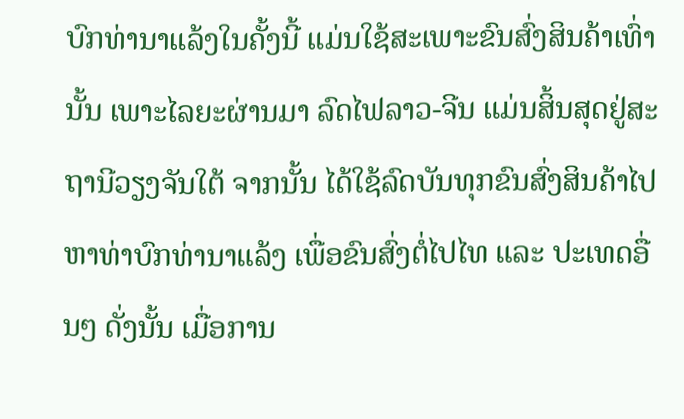ບົກທ່ານາແລ້ງໃນຄັ້ງນີ້ ແມ່ນໃຊ້ສະເພາະຂົນສົ່ງສິນຄ້າເທົ່ານັ້ນ ເພາະໄລຍະຜ່ານມາ ລົດໄຟລາວ-ຈີນ ແມ່ນສິ້ນສຸດຢູ່ສະຖານີວຽງຈັນໃຕ້ ຈາກນັ້ນ ໄດ້ໃຊ້ລົດບັນທຸກຂົນສົ່ງສິນຄ້າໄປຫາທ່າບົກທ່ານາແລ້ງ ເພື່ອຂົນສົ່ງຕໍ່ໄປໄທ ແລະ ປະເທດອື່ນໆ ດັ່ງນັ້ນ ເມື່ອການ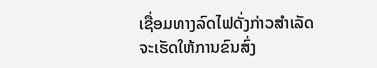ເຊື່ອມທາງລົດໄຟດັ່ງກ່າວສໍາເລັດ ຈະເຮັດໃຫ້ການຂົນສົ່ງ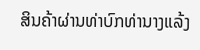ສິນຄ້າຜ່ານທ່າບົກທ່ານາງແລ້ງ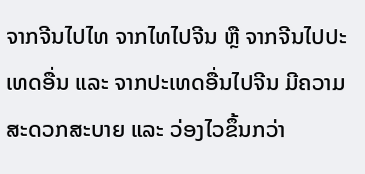ຈາກຈີນໄປໄທ ຈາກໄທໄປຈີນ ຫຼື ຈາກຈີນໄປປະເທດອື່ນ ແລະ ຈາກປະເທດອື່ນໄປຈີນ ມີຄວາມສະດວກສະບາຍ ແລະ ວ່ອງໄວຂຶ້ນກວ່າ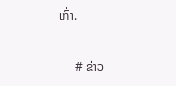ເກົ່າ.

     # ຂ່າວ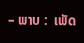– ພາບ :  ເພັດ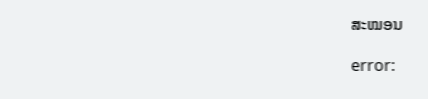ສະໝອນ

error: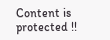Content is protected !!